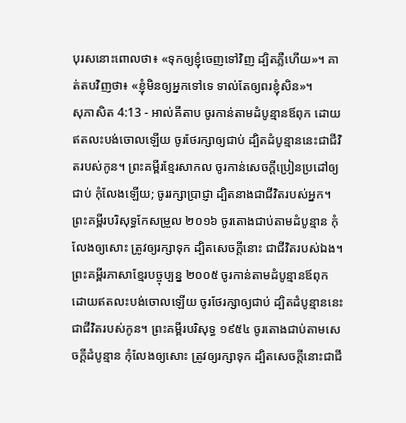បុរសនោះពោលថា៖ «ទុកឲ្យខ្ញុំចេញទៅវិញ ដ្បិតភ្លឺហើយ»។ គាត់តបវិញថា៖ «ខ្ញុំមិនឲ្យអ្នកទៅទេ ទាល់តែឲ្យពរខ្ញុំសិន»។
សុភាសិត 4:13 - អាល់គីតាប ចូរកាន់តាមដំបូន្មានឪពុក ដោយឥតលះបង់ចោលឡើយ ចូរថែរក្សាឲ្យជាប់ ដ្បិតដំបូន្មាននេះជាជីវិតរបស់កូន។ ព្រះគម្ពីរខ្មែរសាកល ចូរកាន់សេចក្ដីប្រៀនប្រដៅឲ្យជាប់ កុំលែងឡើយ; ចូររក្សាប្រាជ្ញា ដ្បិតនាងជាជីវិតរបស់អ្នក។ ព្រះគម្ពីរបរិសុទ្ធកែសម្រួល ២០១៦ ចូរតោងជាប់តាមដំបូន្មាន កុំលែងឲ្យសោះ ត្រូវឲ្យរក្សាទុក ដ្បិតសេចក្ដីនោះ ជាជីវិតរបស់ឯង។ ព្រះគម្ពីរភាសាខ្មែរបច្ចុប្បន្ន ២០០៥ ចូរកាន់តាមដំបូន្មានឪពុក ដោយឥតលះបង់ចោលឡើយ ចូរថែរក្សាឲ្យជាប់ ដ្បិតដំបូន្មាននេះជាជីវិតរបស់កូន។ ព្រះគម្ពីរបរិសុទ្ធ ១៩៥៤ ចូរតោងជាប់តាមសេចក្ដីដំបូន្មាន កុំលែងឲ្យសោះ ត្រូវឲ្យរក្សាទុក ដ្បិតសេចក្ដីនោះជាជី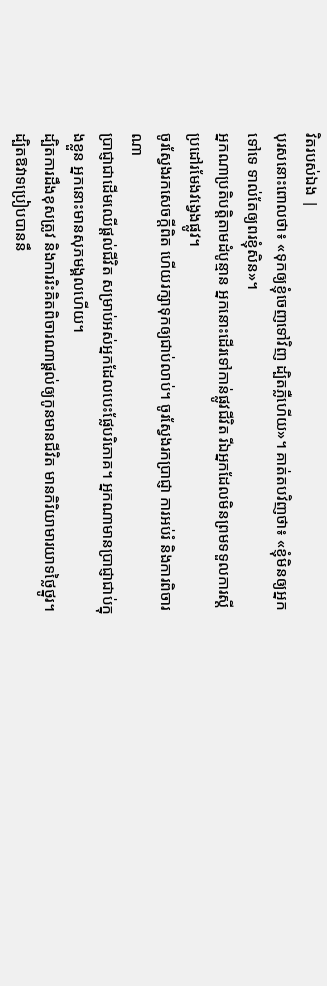វិតរបស់ឯង |
បុរសនោះពោលថា៖ «ទុកឲ្យខ្ញុំចេញទៅវិញ ដ្បិតភ្លឺហើយ»។ គាត់តបវិញថា៖ «ខ្ញុំមិនឲ្យអ្នកទៅទេ ទាល់តែឲ្យពរខ្ញុំសិន»។
អ្នកណាប្រតិបត្តិតាមដំបូន្មាន អ្នកនោះដើរទៅកាន់ផ្លូវជីវិត រីឯអ្នកដែលមិនព្រមទទួលការស្ដីប្រដៅរមែងវង្វេងផ្លូវ។
ចូរស្វែងរកសេចក្ដីពិត ហើយរក្សាទុកឲ្យជាប់លាប់។ ចូរស្វែងរកប្រាជ្ញា ការអប់រំ និងការពិចារណា
ប្រាជ្ញាជាដើមឈើផ្ដល់ជីវិត សម្រាប់អស់អ្នកដែលបេះផ្លែបរិភោគ។ អ្នកណាមានប្រាជ្ញាជាប់ក្នុងខ្លួន អ្នកនោះមានសុភមង្គលហើយ។
ដ្បិតការដឹងខុសត្រូវ និងការរិះគិតពិចារណាផ្ដល់ឲ្យកូនមានជីវិត មានកិរិយាមារយាទថ្លៃថ្នូរ។
ដ្បិតឱវាទប្រៀបបាននឹ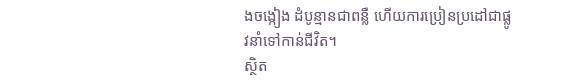ងចង្កៀង ដំបូន្មានជាពន្លឺ ហើយការប្រៀនប្រដៅជាផ្លូវនាំទៅកាន់ជីវិត។
ស្ថិត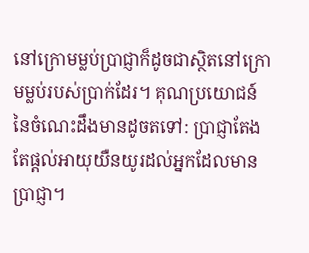នៅក្រោមម្លប់ប្រាជ្ញាក៏ដូចជាស្ថិតនៅក្រោមម្លប់របស់ប្រាក់ដែរ។ គុណប្រយោជន៍នៃចំណេះដឹងមានដូចតទៅ: ប្រាជ្ញាតែងតែផ្ដល់អាយុយឺនយូរដល់អ្នកដែលមានប្រាជ្ញា។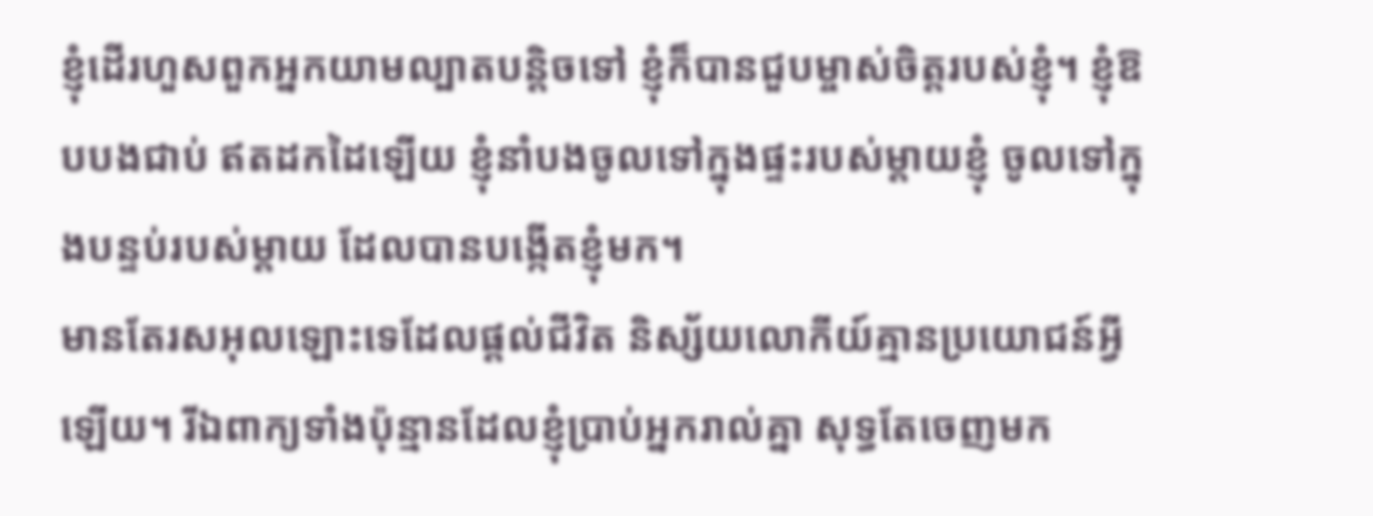ខ្ញុំដើរហួសពួកអ្នកយាមល្បាតបន្តិចទៅ ខ្ញុំក៏បានជួបម្ចាស់ចិត្តរបស់ខ្ញុំ។ ខ្ញុំឱបបងជាប់ ឥតដកដៃឡើយ ខ្ញុំនាំបងចូលទៅក្នុងផ្ទះរបស់ម្ដាយខ្ញុំ ចូលទៅក្នុងបន្ទប់របស់ម្ដាយ ដែលបានបង្កើតខ្ញុំមក។
មានតែរសអុលឡោះទេដែលផ្ដល់ជីវិត និស្ស័យលោកីយ៍គ្មានប្រយោជន៍អ្វីឡើយ។ រីឯពាក្យទាំងប៉ុន្មានដែលខ្ញុំប្រាប់អ្នករាល់គ្នា សុទ្ធតែចេញមក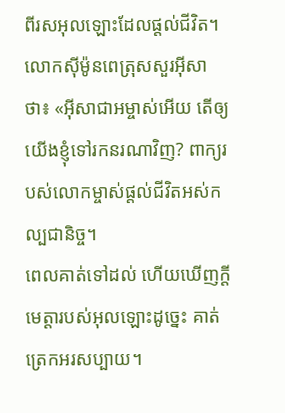ពីរសអុលឡោះដែលផ្ដល់ជីវិត។
លោកស៊ីម៉ូនពេត្រុសសួរអ៊ីសាថា៖ «អ៊ីសាជាអម្ចាស់អើយ តើឲ្យយើងខ្ញុំទៅរកនរណាវិញ? ពាក្យរបស់លោកម្ចាស់ផ្ដល់ជីវិតអស់កល្បជានិច្ច។
ពេលគាត់ទៅដល់ ហើយឃើញក្តីមេត្តារបស់អុលឡោះដូច្នេះ គាត់ត្រេកអរសប្បាយ។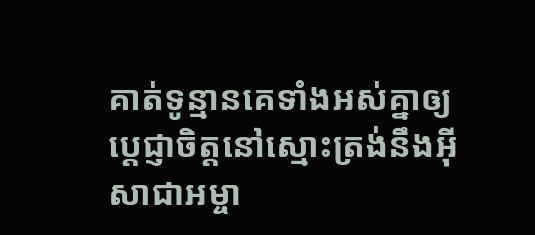គាត់ទូន្មានគេទាំងអស់គ្នាឲ្យប្ដេជ្ញាចិត្ដនៅស្មោះត្រង់នឹងអ៊ីសាជាអម្ចា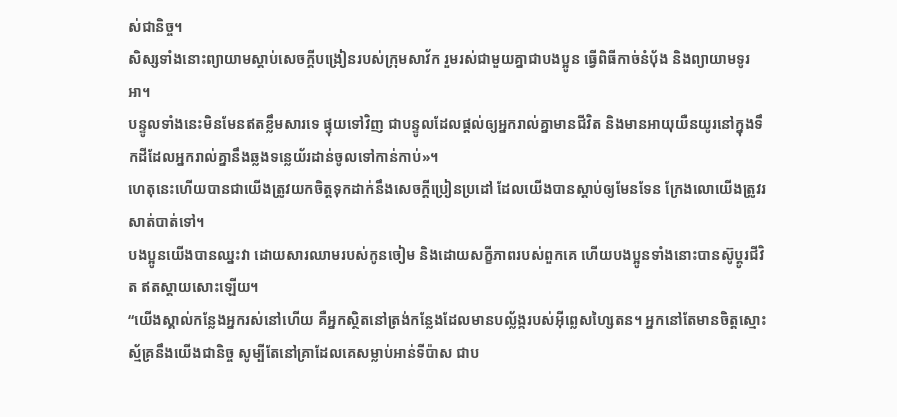ស់ជានិច្ច។
សិស្សទាំងនោះព្យាយាមស្ដាប់សេចក្ដីបង្រៀនរបស់ក្រុមសាវ័ក រួមរស់ជាមួយគ្នាជាបងប្អូន ធ្វើពិធីកាច់នំបុ័ង និងព្យាយាមទូរអា។
បន្ទូលទាំងនេះមិនមែនឥតខ្លឹមសារទេ ផ្ទុយទៅវិញ ជាបន្ទូលដែលផ្តល់ឲ្យអ្នករាល់គ្នាមានជីវិត និងមានអាយុយឺនយូរនៅក្នុងទឹកដីដែលអ្នករាល់គ្នានឹងឆ្លងទន្លេយ័រដាន់ចូលទៅកាន់កាប់»។
ហេតុនេះហើយបានជាយើងត្រូវយកចិត្ដទុកដាក់នឹងសេចក្ដីប្រៀនប្រដៅ ដែលយើងបានស្ដាប់ឲ្យមែនទែន ក្រែងលោយើងត្រូវរសាត់បាត់ទៅ។
បងប្អូនយើងបានឈ្នះវា ដោយសារឈាមរបស់កូនចៀម និងដោយសក្ខីភាពរបស់ពួកគេ ហើយបងប្អូនទាំងនោះបានស៊ូប្ដូរជីវិត ឥតស្ដាយសោះឡើយ។
“យើងស្គាល់កន្លែងអ្នករស់នៅហើយ គឺអ្នកស្ថិតនៅត្រង់កន្លែងដែលមានបល្ល័ង្ករបស់អ៊ីព្លេសហ្សៃតន។ អ្នកនៅតែមានចិត្ដស្មោះស្ម័គ្រនឹងយើងជានិច្ច សូម្បីតែនៅគ្រាដែលគេសម្លាប់អាន់ទីប៉ាស ជាប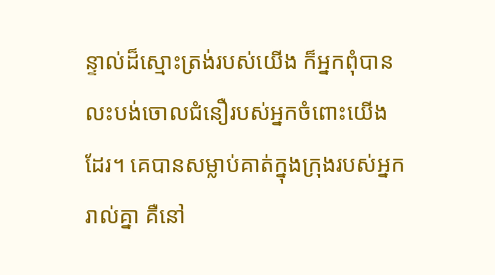ន្ទាល់ដ៏ស្មោះត្រង់របស់យើង ក៏អ្នកពុំបានលះបង់ចោលជំនឿរបស់អ្នកចំពោះយើងដែរ។ គេបានសម្លាប់គាត់ក្នុងក្រុងរបស់អ្នករាល់គ្នា គឺនៅ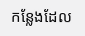កន្លែងដែល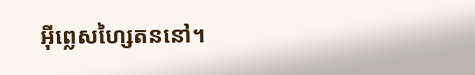អ៊ីព្លេសហ្សៃតននៅ។